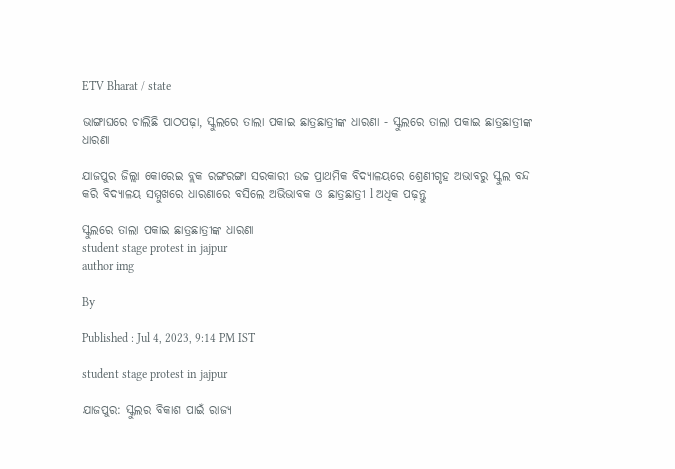ETV Bharat / state

ଭାଙ୍ଗାଘରେ ଚାଲିଛି ପାଠପଢ଼ା, ସ୍କୁଲରେ ତାଲା ପକାଇ ଛାତ୍ରଛାତ୍ରୀଙ୍କ ଧାରଣା - ସ୍କୁଲରେ ତାଲା ପକାଇ ଛାତ୍ରଛାତ୍ରୀଙ୍କ ଧାରଣା

ଯାଜପୁର ଜିଲ୍ଲା କୋରେଇ ବ୍ଲକ ରଙ୍ଗରଙ୍ଗା ସରକାରୀ ଉଚ୍ଚ ପ୍ରାଥମିକ ବିଦ୍ୟାଳୟରେ ଶ୍ରେଣୀଗୃହ ଅଭାବରୁ ସ୍କୁଲ ବନ୍ଦ କରି ବିଦ୍ୟାଳୟ ସମ୍ମୁଖରେ ଧାରଣାରେ ବସିଲେ ଅଭିଭାବକ ଓ ଛାତ୍ରଛାତ୍ରୀ l ଅଧିକ ପଢ଼ନ୍ତୁ

ସ୍କୁଲରେ ତାଲା ପକାଇ ଛାତ୍ରଛାତ୍ରୀଙ୍କ ଧାରଣା
student stage protest in jajpur
author img

By

Published : Jul 4, 2023, 9:14 PM IST

student stage protest in jajpur

ଯାଜପୁର: ସ୍କୁଲର ବିକାଶ ପାଇଁ ରାଜ୍ୟ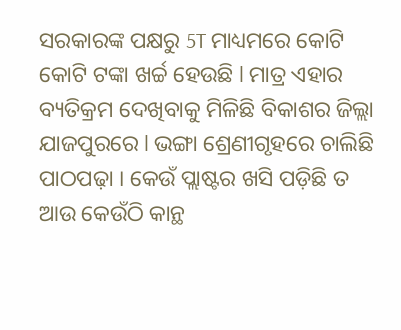ସରକାରଙ୍କ ପକ୍ଷରୁ 5T ମାଧ୍ୟମରେ କୋଟି କୋଟି ଟଙ୍କା ଖର୍ଚ୍ଚ ହେଉଛି l ମାତ୍ର ଏହାର ବ୍ୟତିକ୍ରମ ଦେଖିବାକୁ ମିଳିଛି ବିକାଶର ଜିଲ୍ଲା ଯାଜପୁରରେ l ଭଙ୍ଗା ଶ୍ରେଣୀଗୃହରେ ଚାଲିଛି ପାଠପଢ଼ା । କେଉଁ ପ୍ଲାଷ୍ଟର ଖସି ପଡ଼ିଛି ତ ଆଉ କେଉଁଠି କାନ୍ଥ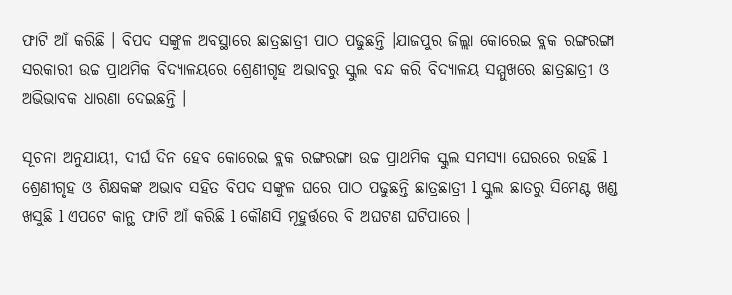ଫାଟି ଆଁ କରିଛି । ବିପଦ ସଙ୍କୁଳ ଅବସ୍ଥାରେ ଛାତ୍ରଛାତ୍ରୀ ପାଠ ପଢୁଛନ୍ତି ।ଯାଜପୁର ଜିଲ୍ଲା କୋରେଇ ବ୍ଲକ ରଙ୍ଗରଙ୍ଗା ସରକାରୀ ଉଚ୍ଚ ପ୍ରାଥମିକ ବିଦ୍ୟାଳୟରେ ଶ୍ରେଣୀଗୃହ ଅଭାବରୁ ସ୍କୁଲ ବନ୍ଦ କରି ବିଦ୍ୟାଳୟ ସମ୍ମୁଖରେ ଛାତ୍ରଛାତ୍ରୀ ଓ ଅଭିଭାବକ ଧାରଣା ଦେଇଛନ୍ତି ।

ସୂଚନା ଅନୁଯାୟୀ, ଦୀର୍ଘ ଦିନ ହେବ କୋରେଇ ବ୍ଲକ ରଙ୍ଗରଙ୍ଗା ଉଚ୍ଚ ପ୍ରାଥମିକ ସ୍କୁଲ ସମସ୍ୟା ଘେରରେ ରହଛି l ଶ୍ରେଣୀଗୃହ ଓ ଶିକ୍ଷକଙ୍କ ଅଭାବ ସହିତ ବିପଦ ସଙ୍କୁଳ ଘରେ ପାଠ ପଢୁଛନ୍ତି ଛାତ୍ରଛାତ୍ରୀ l ସ୍କୁଲ ଛାତରୁ ସିମେଣ୍ଟ ଖଣ୍ଡ ଖସୁଛି l ଏପଟେ କାନ୍ଥ ଫାଟି ଆଁ କରିଛି l କୌଣସି ମୂହୁର୍ତ୍ତରେ ବି ଅଘଟଣ ଘଟିପାରେ ।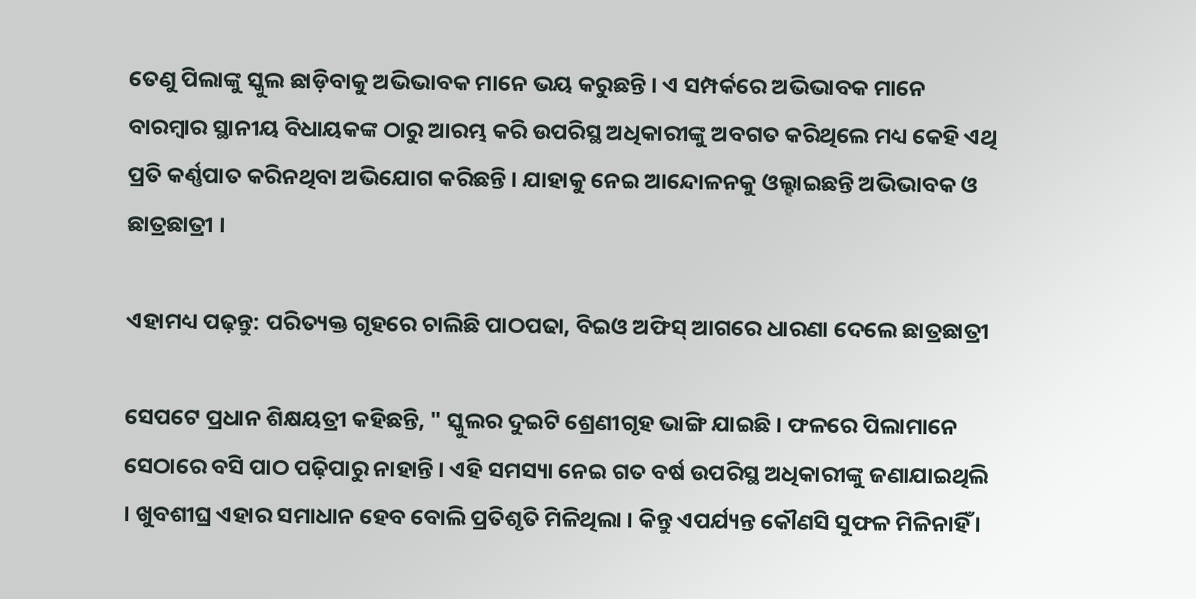ତେଣୁ ପିଲାଙ୍କୁ ସ୍କୁଲ ଛାଡ଼ିବାକୁ ଅଭିଭାବକ ମାନେ ଭୟ କରୁଛନ୍ତି । ଏ ସମ୍ପର୍କରେ ଅଭିଭାବକ ମାନେ ବାରମ୍ବାର ସ୍ଥାନୀୟ ବିଧାୟକଙ୍କ ଠାରୁ ଆରମ୍ଭ କରି ଉପରିସ୍ଥ ଅଧିକାରୀଙ୍କୁ ଅବଗତ କରିଥିଲେ ମଧ୍ୟ କେହି ଏଥି ପ୍ରତି କର୍ଣ୍ଣପାତ କରିନଥିବା ଅଭିଯୋଗ କରିଛନ୍ତି । ଯାହାକୁ ନେଇ ଆନ୍ଦୋଳନକୁ ଓଲ୍ହାଇଛନ୍ତି ଅଭିଭାବକ ଓ ଛାତ୍ରଛାତ୍ରୀ ।

ଏହାମଧ୍ୟ ପଢ଼ନ୍ତୁ: ପରିତ୍ୟକ୍ତ ଗୃହରେ ଚାଲିଛି ପାଠପଢା, ବିଇଓ ଅଫିସ୍ ଆଗରେ ଧାରଣା ଦେଲେ ଛାତ୍ରଛାତ୍ରୀ

ସେପଟେ ପ୍ରଧାନ ଶିକ୍ଷୟତ୍ରୀ କହିଛନ୍ତି, " ସ୍କୁଲର ଦୁଇଟି ଶ୍ରେଣୀଗୃହ ଭାଙ୍ଗି ଯାଇଛି । ଫଳରେ ପିଲାମାନେ ସେଠାରେ ବସି ପାଠ ପଢ଼ିପାରୁ ନାହାନ୍ତି । ଏହି ସମସ୍ୟା ନେଇ ଗତ ବର୍ଷ ଉପରିସ୍ଥ ଅଧିକାରୀଙ୍କୁ ଜଣାଯାଇଥିଲି । ଖୁବଶୀଘ୍ର ଏହାର ସମାଧାନ ହେବ ବୋଲି ପ୍ରତିଶୃତି ମିଳିଥିଲା । କିନ୍ତୁ ଏପର୍ଯ୍ୟନ୍ତ କୌଣସି ସୁଫଳ ମିଳିନାହିଁ ।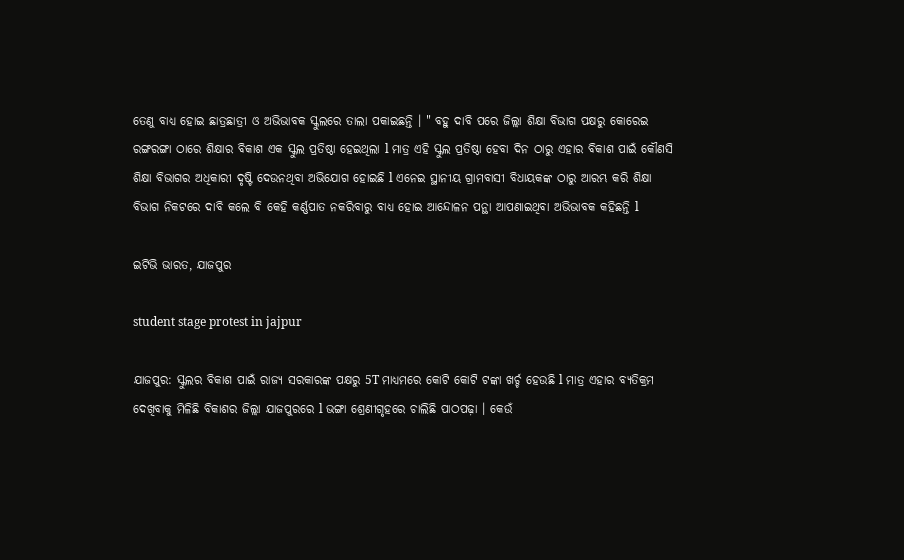ତେଣୁ ବାଧ୍ୟ ହୋଇ ଛାତ୍ରଛାତ୍ରୀ ଓ ଅଭିଭାବକ ସ୍କୁଲରେ ତାଲା ପକାଇଛନ୍ତି । " ବହୁ ଦାବି ପରେ ଜିଲ୍ଲା ଶିକ୍ଷା ବିଭାଗ ପକ୍ଷରୁ କୋରେଇ ରଙ୍ଗରଙ୍ଗା ଠାରେ ଶିକ୍ଷାର ବିକାଶ ଏକ ସ୍କୁଲ ପ୍ରତିଷ୍ଠା ହେଇଥିଲା l ମାତ୍ର ଏହି ସ୍କୁଲ ପ୍ରତିଷ୍ଠା ହେବା ଦିନ ଠାରୁ ଏହାର ବିକାଶ ପାଇଁ କୌଣସି ଶିକ୍ଷା ବିଭାଗର ଅଧିକାରୀ ଦୃଷ୍ଟି ଦେଉନଥିବା ଅଭିଯୋଗ ହୋଇଛି l ଏନେଇ ସ୍ଥାନୀୟ ଗ୍ରାମବାସୀ ବିଧାୟକଙ୍କ ଠାରୁ ଆରମ୍ଭ କରି ଶିକ୍ଷା ବିଭାଗ ନିକଟରେ ଦାବି କଲେ ବି କେହି କର୍ଣ୍ଣପାତ ନକରିବାରୁ ବାଧ୍ୟ ହୋଇ ଆନ୍ଦୋଳନ ପନ୍ଥା ଆପଣାଇଥିବା ଅଭିଭାବକ କହିଛନ୍ତି l

ଇଟିଭି ଭାରତ, ଯାଜପୁର

student stage protest in jajpur

ଯାଜପୁର: ସ୍କୁଲର ବିକାଶ ପାଇଁ ରାଜ୍ୟ ସରକାରଙ୍କ ପକ୍ଷରୁ 5T ମାଧ୍ୟମରେ କୋଟି କୋଟି ଟଙ୍କା ଖର୍ଚ୍ଚ ହେଉଛି l ମାତ୍ର ଏହାର ବ୍ୟତିକ୍ରମ ଦେଖିବାକୁ ମିଳିଛି ବିକାଶର ଜିଲ୍ଲା ଯାଜପୁରରେ l ଭଙ୍ଗା ଶ୍ରେଣୀଗୃହରେ ଚାଲିଛି ପାଠପଢ଼ା । କେଉଁ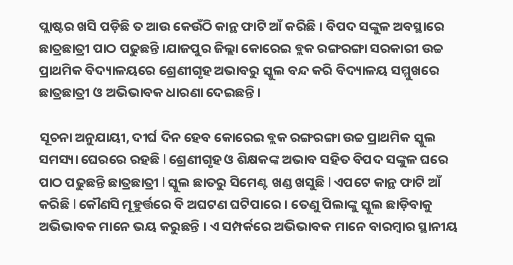ପ୍ଲାଷ୍ଟର ଖସି ପଡ଼ିଛି ତ ଆଉ କେଉଁଠି କାନ୍ଥ ଫାଟି ଆଁ କରିଛି । ବିପଦ ସଙ୍କୁଳ ଅବସ୍ଥାରେ ଛାତ୍ରଛାତ୍ରୀ ପାଠ ପଢୁଛନ୍ତି ।ଯାଜପୁର ଜିଲ୍ଲା କୋରେଇ ବ୍ଲକ ରଙ୍ଗରଙ୍ଗା ସରକାରୀ ଉଚ୍ଚ ପ୍ରାଥମିକ ବିଦ୍ୟାଳୟରେ ଶ୍ରେଣୀଗୃହ ଅଭାବରୁ ସ୍କୁଲ ବନ୍ଦ କରି ବିଦ୍ୟାଳୟ ସମ୍ମୁଖରେ ଛାତ୍ରଛାତ୍ରୀ ଓ ଅଭିଭାବକ ଧାରଣା ଦେଇଛନ୍ତି ।

ସୂଚନା ଅନୁଯାୟୀ, ଦୀର୍ଘ ଦିନ ହେବ କୋରେଇ ବ୍ଲକ ରଙ୍ଗରଙ୍ଗା ଉଚ୍ଚ ପ୍ରାଥମିକ ସ୍କୁଲ ସମସ୍ୟା ଘେରରେ ରହଛି l ଶ୍ରେଣୀଗୃହ ଓ ଶିକ୍ଷକଙ୍କ ଅଭାବ ସହିତ ବିପଦ ସଙ୍କୁଳ ଘରେ ପାଠ ପଢୁଛନ୍ତି ଛାତ୍ରଛାତ୍ରୀ l ସ୍କୁଲ ଛାତରୁ ସିମେଣ୍ଟ ଖଣ୍ଡ ଖସୁଛି l ଏପଟେ କାନ୍ଥ ଫାଟି ଆଁ କରିଛି l କୌଣସି ମୂହୁର୍ତ୍ତରେ ବି ଅଘଟଣ ଘଟିପାରେ । ତେଣୁ ପିଲାଙ୍କୁ ସ୍କୁଲ ଛାଡ଼ିବାକୁ ଅଭିଭାବକ ମାନେ ଭୟ କରୁଛନ୍ତି । ଏ ସମ୍ପର୍କରେ ଅଭିଭାବକ ମାନେ ବାରମ୍ବାର ସ୍ଥାନୀୟ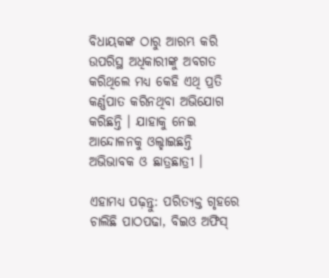ବିଧାୟକଙ୍କ ଠାରୁ ଆରମ୍ଭ କରି ଉପରିସ୍ଥ ଅଧିକାରୀଙ୍କୁ ଅବଗତ କରିଥିଲେ ମଧ୍ୟ କେହି ଏଥି ପ୍ରତି କର୍ଣ୍ଣପାତ କରିନଥିବା ଅଭିଯୋଗ କରିଛନ୍ତି । ଯାହାକୁ ନେଇ ଆନ୍ଦୋଳନକୁ ଓଲ୍ହାଇଛନ୍ତି ଅଭିଭାବକ ଓ ଛାତ୍ରଛାତ୍ରୀ ।

ଏହାମଧ୍ୟ ପଢ଼ନ୍ତୁ: ପରିତ୍ୟକ୍ତ ଗୃହରେ ଚାଲିଛି ପାଠପଢା, ବିଇଓ ଅଫିସ୍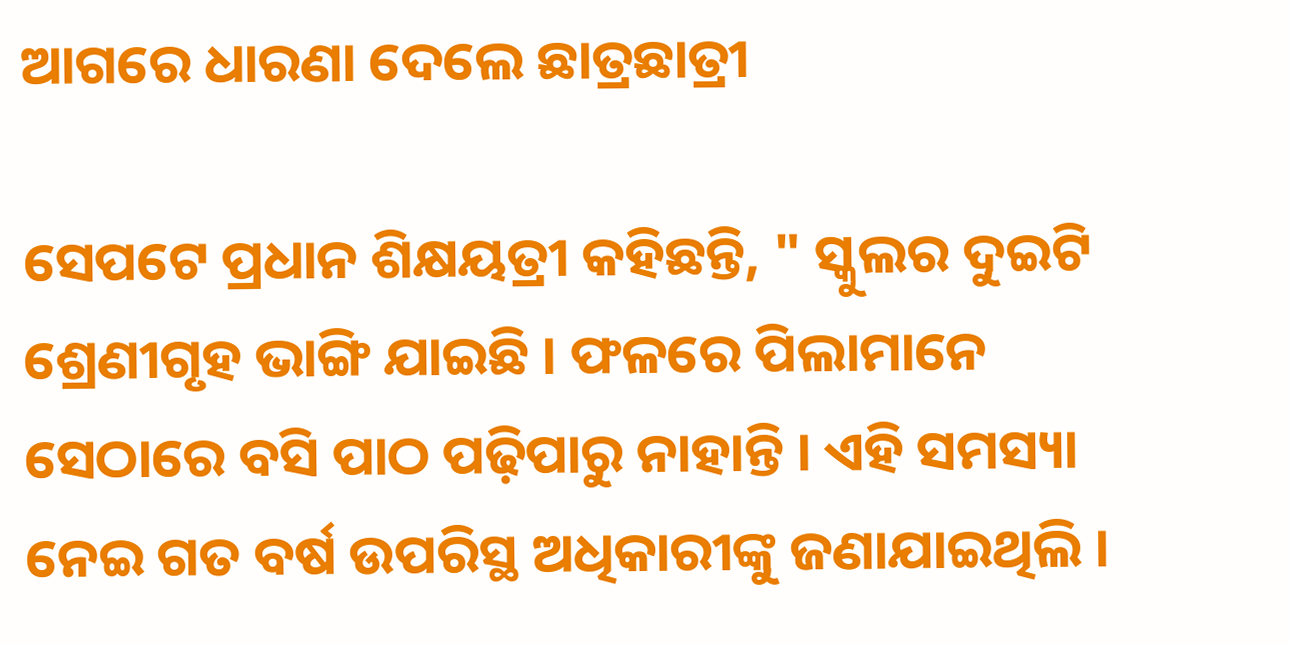ଆଗରେ ଧାରଣା ଦେଲେ ଛାତ୍ରଛାତ୍ରୀ

ସେପଟେ ପ୍ରଧାନ ଶିକ୍ଷୟତ୍ରୀ କହିଛନ୍ତି, " ସ୍କୁଲର ଦୁଇଟି ଶ୍ରେଣୀଗୃହ ଭାଙ୍ଗି ଯାଇଛି । ଫଳରେ ପିଲାମାନେ ସେଠାରେ ବସି ପାଠ ପଢ଼ିପାରୁ ନାହାନ୍ତି । ଏହି ସମସ୍ୟା ନେଇ ଗତ ବର୍ଷ ଉପରିସ୍ଥ ଅଧିକାରୀଙ୍କୁ ଜଣାଯାଇଥିଲି ।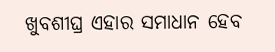ଖୁବଶୀଘ୍ର ଏହାର ସମାଧାନ ହେବ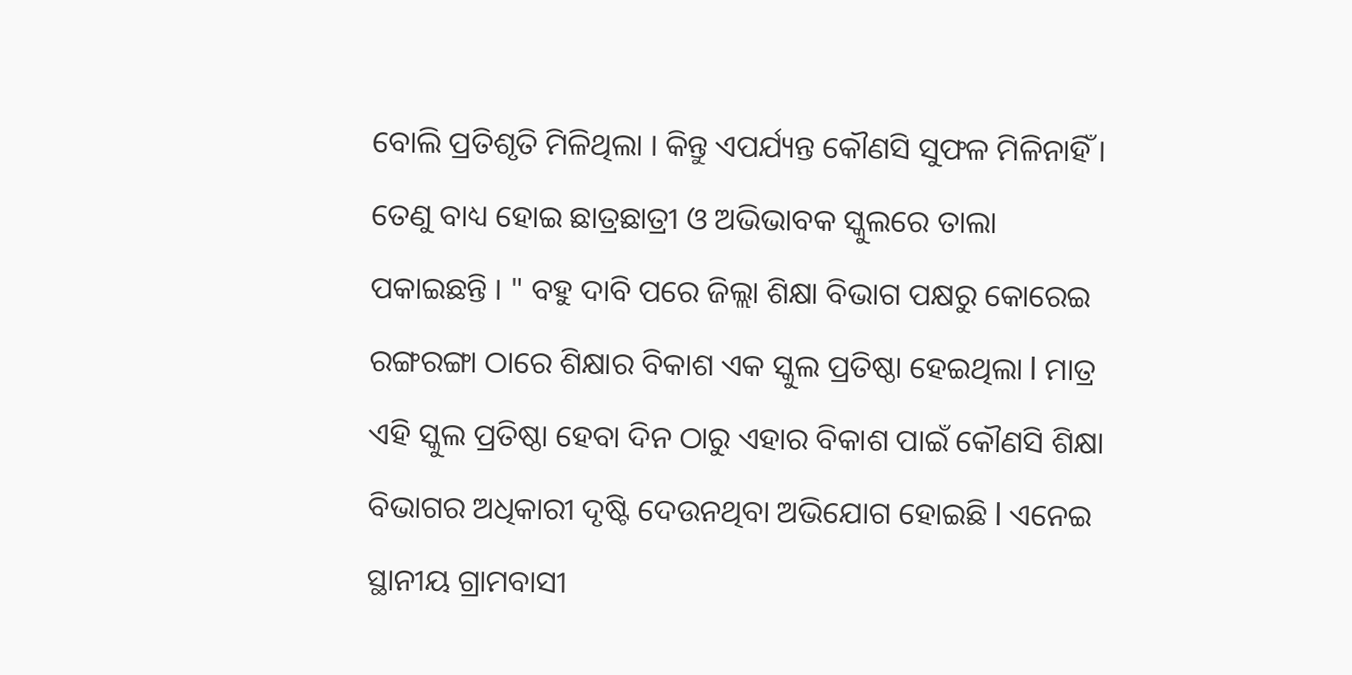ବୋଲି ପ୍ରତିଶୃତି ମିଳିଥିଲା । କିନ୍ତୁ ଏପର୍ଯ୍ୟନ୍ତ କୌଣସି ସୁଫଳ ମିଳିନାହିଁ । ତେଣୁ ବାଧ୍ୟ ହୋଇ ଛାତ୍ରଛାତ୍ରୀ ଓ ଅଭିଭାବକ ସ୍କୁଲରେ ତାଲା ପକାଇଛନ୍ତି । " ବହୁ ଦାବି ପରେ ଜିଲ୍ଲା ଶିକ୍ଷା ବିଭାଗ ପକ୍ଷରୁ କୋରେଇ ରଙ୍ଗରଙ୍ଗା ଠାରେ ଶିକ୍ଷାର ବିକାଶ ଏକ ସ୍କୁଲ ପ୍ରତିଷ୍ଠା ହେଇଥିଲା l ମାତ୍ର ଏହି ସ୍କୁଲ ପ୍ରତିଷ୍ଠା ହେବା ଦିନ ଠାରୁ ଏହାର ବିକାଶ ପାଇଁ କୌଣସି ଶିକ୍ଷା ବିଭାଗର ଅଧିକାରୀ ଦୃଷ୍ଟି ଦେଉନଥିବା ଅଭିଯୋଗ ହୋଇଛି l ଏନେଇ ସ୍ଥାନୀୟ ଗ୍ରାମବାସୀ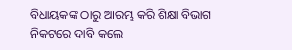ବିଧାୟକଙ୍କ ଠାରୁ ଆରମ୍ଭ କରି ଶିକ୍ଷା ବିଭାଗ ନିକଟରେ ଦାବି କଲେ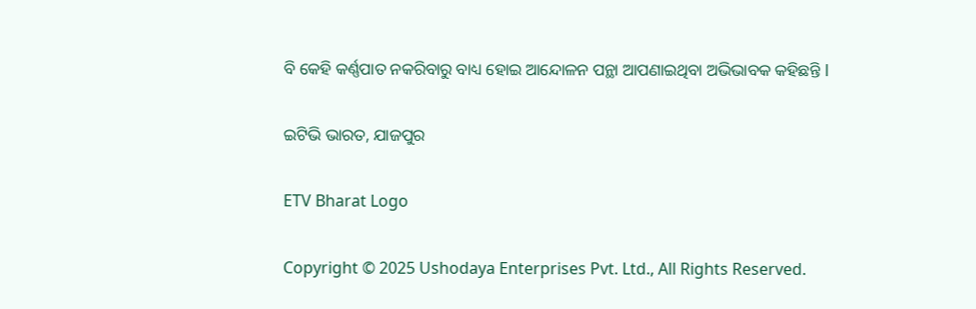ବି କେହି କର୍ଣ୍ଣପାତ ନକରିବାରୁ ବାଧ୍ୟ ହୋଇ ଆନ୍ଦୋଳନ ପନ୍ଥା ଆପଣାଇଥିବା ଅଭିଭାବକ କହିଛନ୍ତି l

ଇଟିଭି ଭାରତ, ଯାଜପୁର

ETV Bharat Logo

Copyright © 2025 Ushodaya Enterprises Pvt. Ltd., All Rights Reserved.